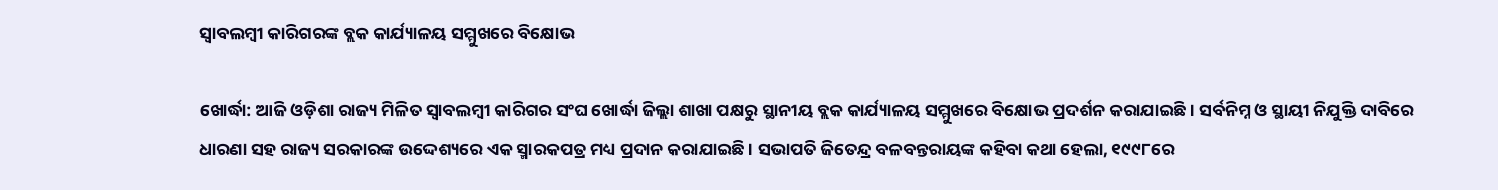ସ୍ୱାବଲମ୍ବୀ କାରିଗରଙ୍କ ବ୍ଲକ କାର୍ଯ୍ୟାଳୟ ସମ୍ମୁଖରେ ବିକ୍ଷୋଭ

ଖୋର୍ଦ୍ଧା: ଆଜି ଓଡ଼ିଶା ରାଜ୍ୟ ମିଳିତ ସ୍ୱାବଲମ୍ବୀ କାରିଗର ସଂଘ ଖୋର୍ଦ୍ଧା ଜିଲ୍ଲା ଶାଖା ପକ୍ଷରୁ ସ୍ଥାନୀୟ ବ୍ଲକ କାର୍ଯ୍ୟାଳୟ ସମ୍ମୁଖରେ ବିକ୍ଷୋଭ ପ୍ରଦର୍ଶନ କରାଯାଇଛି । ସର୍ବନିମ୍ନ ଓ ସ୍ଥାୟୀ ନିଯୁକ୍ତି ଦାବିରେ ଧାରଣା ସହ ରାଜ୍ୟ ସରକାରଙ୍କ ଉଦ୍ଦେଶ୍ୟରେ ଏକ ସ୍ମାରକପତ୍ର ମଧ୍ୟ ପ୍ରଦାନ କରାଯାଇଛି । ସଭାପତି ଜିତେନ୍ଦ୍ର ବଳବନ୍ତରାୟଙ୍କ କହିବା କଥା ହେଲା, ୧୯୯୮ରେ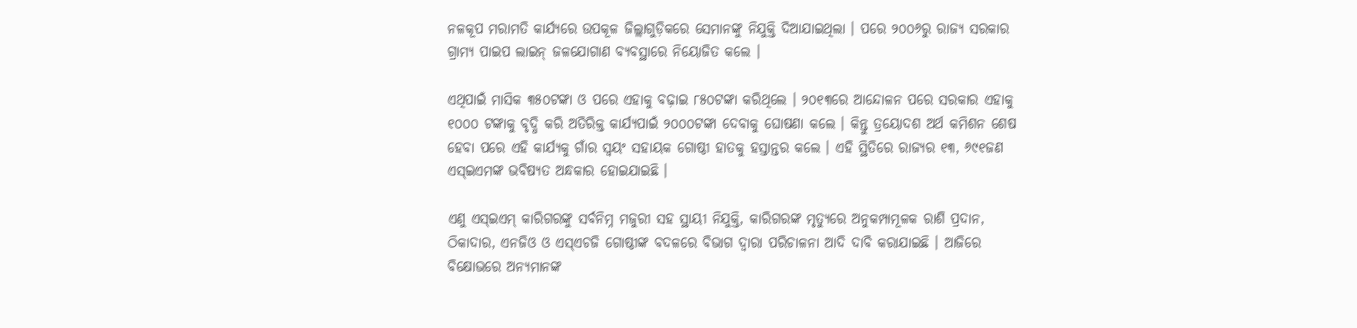ନଳକୂପ ମରାମତି କାର୍ଯ୍ୟରେ ଉପକୂଳ ଜିଲ୍ଲାଗୁଡ଼ିକରେ ସେମାନଙ୍କୁ ନିଯୁକ୍ତି ଦିଆଯାଇଥିଲା । ପରେ ୨୦୦୬ରୁ ରାଜ୍ୟ ସରକାର ଗ୍ରାମ୍ୟ ପାଇପ ଲାଇନ୍ ଜଳଯୋଗାଣ ବ୍ୟବସ୍ଥାରେ ନିୟୋଜିତ କଲେ ।

ଏଥିପାଇଁ ମାସିକ ୩୫୦ଟଙ୍କା ଓ ପରେ ଏହାକୁ ବଢ଼ାଇ ୮୫୦ଟଙ୍କା କରିଥିଲେ । ୨୦୧୩ରେ ଆନ୍ଦୋଳନ ପରେ ସରକାର ଏହାକୁ ୧୦୦୦ ଟଙ୍କାକୁ ବୃଦ୍ଧି କରି ଅତିରିକ୍ତ କାର୍ଯ୍ୟପାଇଁ ୨୦୦୦ଟଙ୍କା ଦେବାକୁ ଘୋଷଣା କଲେ । କିନ୍ତୁ ତ୍ରୟୋଦଶ ଅର୍ଥ କମିଶନ ଶେଷ ହେବା ପରେ ଏହି କାର୍ଯ୍ୟକୁ ଗାଁର ସ୍ୱୟଂ ସହାୟକ ଗୋଷ୍ଠୀ ହାତକୁ ହସ୍ତାନ୍ତର କଲେ । ଏହି ସ୍ଥିତିରେ ରାଜ୍ୟର ୧୩, ୬୯୧ଜଣ ଏସ୍ଇଏମଙ୍କ ଭବିଷ୍ୟତ ଅନ୍ଧକାର ହୋଇଯାଇଛି ।

ଏଣୁ ଏସ୍ଇଏମ୍ କାରିଗରଙ୍କୁ ସର୍ବନିମ୍ନ ମଜୁରୀ ସହ ସ୍ଥାୟୀ ନିଯୁକ୍ତି, କାରିଗରଙ୍କ ମୃତ୍ୟୁରେ ଅନୁକମ୍ପାମୂଳକ ରାଶି ପ୍ରଦାନ, ଠିକାଦାର, ଏନଜିଓ ଓ ଏସ୍ଏଚଜି ଗୋଷ୍ଠୀଙ୍କ ବଦଳରେ ବିଭାଗ ଦ୍ୱାରା ପରିଚାଳନା ଆଦି ଦାବି କରାଯାଇଛି । ଆଜିରେ ବିକ୍ଷୋଭରେ ଅନ୍ୟମାନଙ୍କ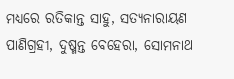ମଧ୍ୟରେ ରତିକାନ୍ତ ସାହୁ, ସତ୍ୟନାରାୟଣ ପାଣିଗ୍ରହୀ, ଦୁଷ୍ମନ୍ତ ବେହେରା, ସୋମନାଥ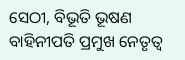ସେଠୀ, ବିଭୂତି ଭୂଷଣ ବାହିନୀପତି ପ୍ରମୁଖ ନେତୃତ୍ୱ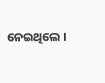ନେଇଥିଲେ ।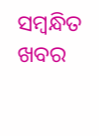ସମ୍ବନ୍ଧିତ ଖବର